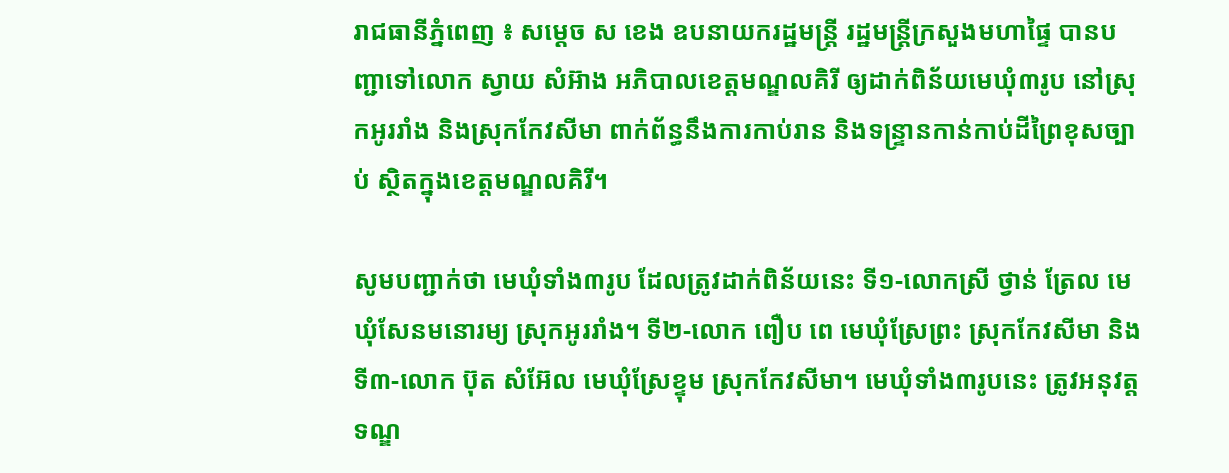រាជធានីភ្នំពេញ ៖ សម្ដេច ស ខេង ឧបនាយករដ្ឋមន្ដ្រី រដ្ឋមន្ដ្រីក្រសួងមហាផ្ទៃ បានបញ្ជាទៅលោក ស្វាយ សំអ៊ាង អភិបាលខេត្តមណ្ឌលគិរី ឲ្យដាក់ពិន័យមេឃុំ៣រូប នៅស្រុកអូររាំង និងស្រុកកែវសីមា ពាក់ព័ន្ធនឹងការកាប់រាន និងទន្ទ្រានកាន់កាប់ដីព្រៃខុសច្បាប់ ស្ថិតក្នុងខេត្តមណ្ឌលគិរី។

សូមបញ្ជាក់ថា មេឃុំទាំង៣រូប ដែលត្រូវដាក់ពិន័យនេះ ទី១-លោកស្រី ថ្វាន់ ត្រែល មេឃុំសែនមនោរម្យ ស្រុកអូររាំង។ ទី២-លោក ពឿប ពេ មេឃុំស្រែព្រះ ស្រុកកែវសីមា និងទី៣-លោក ប៊ុត សំអ៊ែល មេឃុំស្រែខ្ទុម ស្រុកកែវសីមា។ មេឃុំទាំង៣រូបនេះ ត្រូវអនុវត្តទណ្ឌ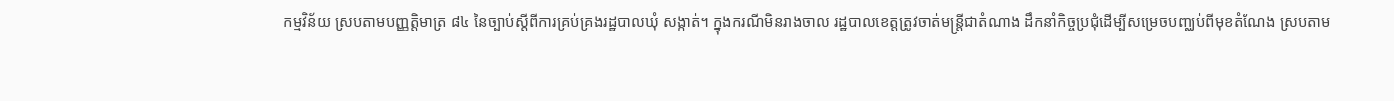កម្មវិន័យ ស្របតាមបញ្ញត្តិមាត្រ ៨៤ នៃច្បាប់ស្ដីពីការគ្រប់គ្រងរដ្ឋបាលឃុំ សង្កាត់។ ក្នុងករណីមិនរាងចាល រដ្ឋបាលខេត្តត្រូវចាត់មន្ដ្រីជាតំណាង ដឹកនាំកិច្ចប្រជុំដើម្បីសម្រេចបញ្ឈប់ពីមុខតំណែង ស្របតាម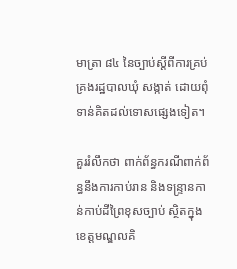មាត្រា ៨៤ នៃច្បាប់ស្ដីពីការគ្រប់គ្រងរដ្ឋបាលឃុំ សង្កាត់ ដោយពុំទាន់គិតដល់ទោសផ្សេងទៀត។

គួររំលឹកថា ពាក់ព័ន្ធករណីពាក់ព័ន្ធនឹងការកាប់រាន និងទន្ទ្រានកាន់កាប់ដីព្រៃខុសច្បាប់ ស្ថិតក្នុងខេត្តមណ្ឌលគិ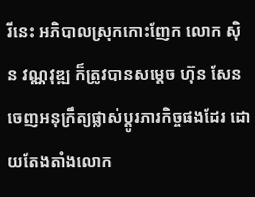រីនេះ អភិបាលស្រុកកោះញែក លោក ស៊ិន វណ្ណវុឌ្ឍ ក៏ត្រូវបានសម្ដេច ហ៊ុន សែន ចេញអនុក្រឹត្យផ្លាស់ប្ដូរភារកិច្ចផងដែរ ដោយតែងតាំងលោក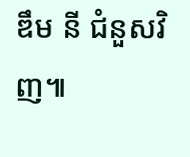ឌឹម នី ជំនួសវិញ៕